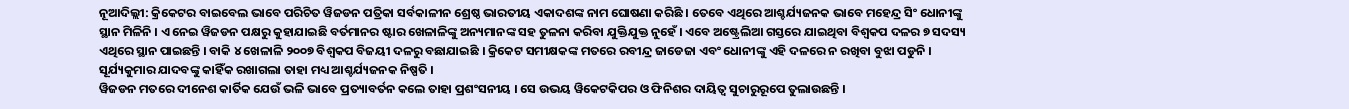ନୂଆଦିଲ୍ଲୀ: କ୍ରିକେଟର ବାଇବେଲ ଭାବେ ପରିଚିତ ୱିଜଡନ ପତ୍ରିକା ସର୍ବକାଳୀନ ଶ୍ରେଷ୍ଠ ଭାରତୀୟ ଏକାଦଶଙ୍କ ନାମ ଘୋଷଣା କରିଛି । ତେବେ ଏଥିରେ ଆଶ୍ଚର୍ଯ୍ୟଜନକ ଭାବେ ମହେନ୍ଦ୍ର ସିଂ ଧୋନୀଙ୍କୁ ସ୍ଥାନ ମିଳିନି । ଏ ନେଇ ୱିଜଡନ ପକ୍ଷରୁ କୁହାଯାଇଛି ବର୍ତମାନର ଷ୍ଟାର ଖେଳାଳିଙ୍କୁ ଅନ୍ୟମାନଙ୍କ ସହ ତୁଳନା କରିବା ଯୁକ୍ତିଯୁକ୍ତ ନୁହେଁ । ଏବେ ଅଷ୍ଟ୍ରେଲିଆ ଗସ୍ତରେ ଯାଇଥିବା ବିଶ୍ୱକପ ଦଳର ୭ ସଦସ୍ୟ ଏଥିରେ ସ୍ଥାନ ପାଇଛନ୍ତି । ବାକି ୪ ଖେଳାଳି ୨୦୦୭ ବିଶ୍ୱକପ ବିଜୟୀ ଦଳରୁ ବଛାଯାଇଛି । କ୍ରିକେଟ ସମୀକ୍ଷକଙ୍କ ମତରେ ରବୀନ୍ଦ୍ର ଜାଡେଜା ଏବଂ ଧୋନୀଙ୍କୁ ଏହି ଦଳରେ ନ ରଖିବା ବୁଝା ପଡୁନି । ସୂର୍ଯ୍ୟକୁମାର ଯାଦବଙ୍କୁ କାହିଁକ ରଖାଗଲା ତାହା ମଧ୍ୟ ଆଶ୍ଚର୍ଯ୍ୟଜନକ ନିଷ୍ପତି ।
ୱିଜଡନ ମତରେ ଦୀନେଶ କାର୍ତିକ ଯେଉଁ ଭଳି ଭାବେ ପ୍ରତ୍ୟାବର୍ତନ କଲେ ତାହା ପ୍ରଶଂସନୀୟ । ସେ ଉଭୟ ୱିକେଟକିପର ଓ ଫିନିଶର ଦାୟିତ୍ୱ ସୁଚାରୁରୂପେ ତୁଲାଉଛନ୍ତି ।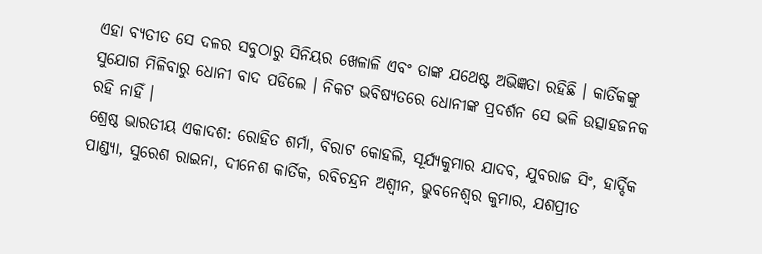ଏହା ବ୍ୟତୀତ ସେ ଦଳର ସବୁଠାରୁ ସିନିୟର ଖେଳାଳି ଏବଂ ତାଙ୍କ ଯଥେଷ୍ଟ ଅଭିଜ୍ଞତା ରହିଛି । କାର୍ତିକଙ୍କୁ ସୁଯୋଗ ମିଳିବାରୁ ଧୋନୀ ବାଦ ପଡିଲେ । ନିକଟ ଭବିଷ୍ୟତରେ ଧୋନୀଙ୍କ ପ୍ରଦର୍ଶନ ସେ ଭଳି ଉତ୍ସାହଜନକ ରହି ନାହିଁ ।
ଶ୍ରେଷ୍ଠ ଭାରତୀୟ ଏକାଦଶ: ରୋହିତ ଶର୍ମା, ବିରାଟ କୋହଲି, ସୂର୍ଯ୍ୟକୁମାର ଯାଦବ, ଯୁବରାଜ ସିଂ, ହାର୍ଦ୍ଦିକ ପାଣ୍ଡ୍ୟା, ସୁରେଶ ରାଇନା, ଦୀନେଶ କାର୍ତିକ, ରବିଚନ୍ଦ୍ରନ ଅଶ୍ୱୀନ, ଭୁବନେଶ୍ୱର କୁମାର, ଯଶପ୍ରୀତ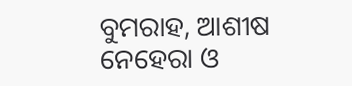ବୁମରାହ, ଆଶୀଷ ନେହେରା ଓ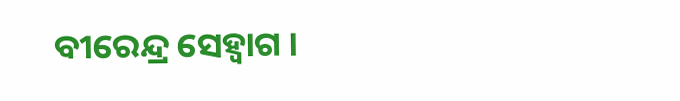ବୀରେନ୍ଦ୍ର ସେହ୍ୱାଗ ।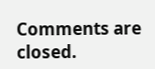Comments are closed.